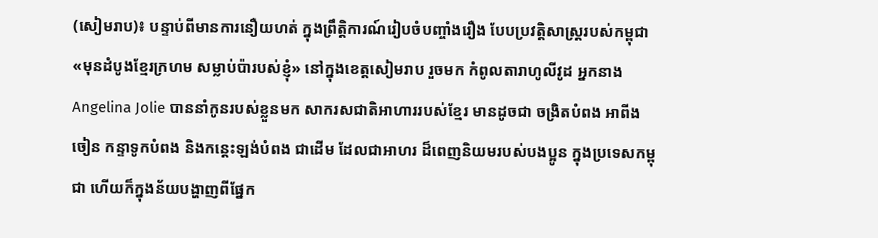(សៀមរាប)៖ បន្ទាប់ពីមានការនឿយហត់ ក្នុងព្រឹត្តិការណ៍រៀបចំបញ្ចាំងរឿង បែបប្រវត្តិសាស្រ្តរបស់កម្ពុជា «មុនដំបូងខ្មែរក្រហម សម្លាប់ប៉ារបស់ខ្ញុំ» នៅក្នុងខេត្តសៀមរាប រួចមក កំពូលតារាហូលីវូដ អ្នកនាង Angelina Jolie បាននាំកូនរបស់ខ្លួនមក សាករសជាតិអាហាររបស់ខ្មែរ មានដូចជា ចង្រិតបំពង អាពីងចៀន កន្ទាទូកបំពង និងកន្តេះឡង់បំពង ជាដើម ដែលជាអាហរ ដ៏ពេញនិយមរបស់បងប្អូន ក្នុងប្រទេសកម្ពុជា ហើយក៏ក្នុងន័យបង្ហាញពីផ្នែក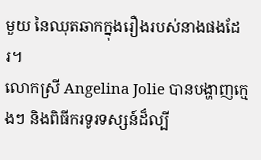មួយ នៃឈុតឆាកក្នុងរឿងរបស់នាងផងដែរ។
លោកស្រី Angelina Jolie បានបង្ហាញក្មេងៗ និងពិធីករទូរទស្សន៍ដ៏ល្បី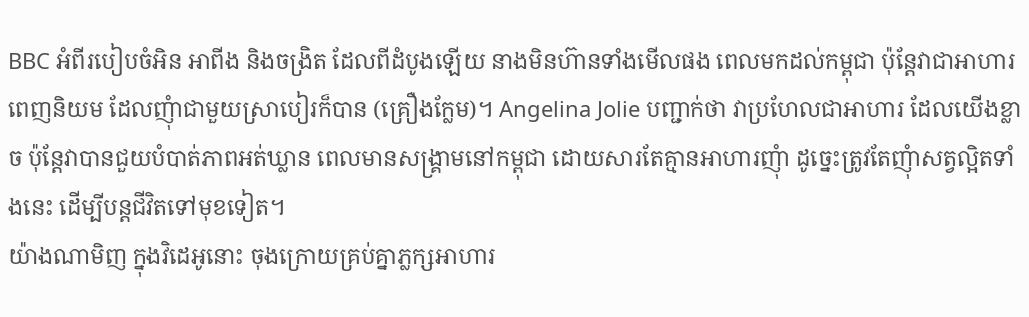BBC អំពីរបៀបចំអិន អាពីង និងចង្រិត ដែលពីដំបូងឡើយ នាងមិនហ៊ានទាំងមើលផង ពេលមកដល់កម្ពុជា ប៉ុន្តែវាជាអាហារពេញនិយម ដែលញុំាជាមួយស្រាបៀរក៏បាន (គ្រឿងក្លែម)។ Angelina Jolie បញ្ជាក់ថា វាប្រហែលជាអាហារ ដែលយើងខ្លាច ប៉ុន្តែវាបានជួយបំបាត់ភាពអត់ឃ្លាន ពេលមានសង្គ្រាមនៅកម្ពុជា ដោយសារតែគ្មានអាហារញុំា ដូច្នេះត្រូវតែញុំាសត្វល្អិតទាំងនេះ ដើម្បីបន្តជីវិតទៅមុខទៀត។
យ៉ាងណាមិញ ក្នុងវិដេអូនោះ ចុងក្រោយគ្រប់គ្នាភ្លក្សអាហារ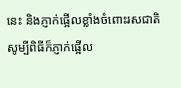នេះ និងភ្ញាក់ផ្អើលខ្លាំងចំពោះរសជាតិ សូម្បីពិធីក៏ភ្ញាក់ផ្អើល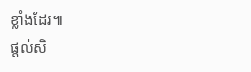ខ្លាំងដែរ៕
ផ្តល់សិ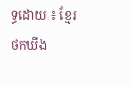ទ្ធដោយ ៖ ខ្មែរថកឃីង